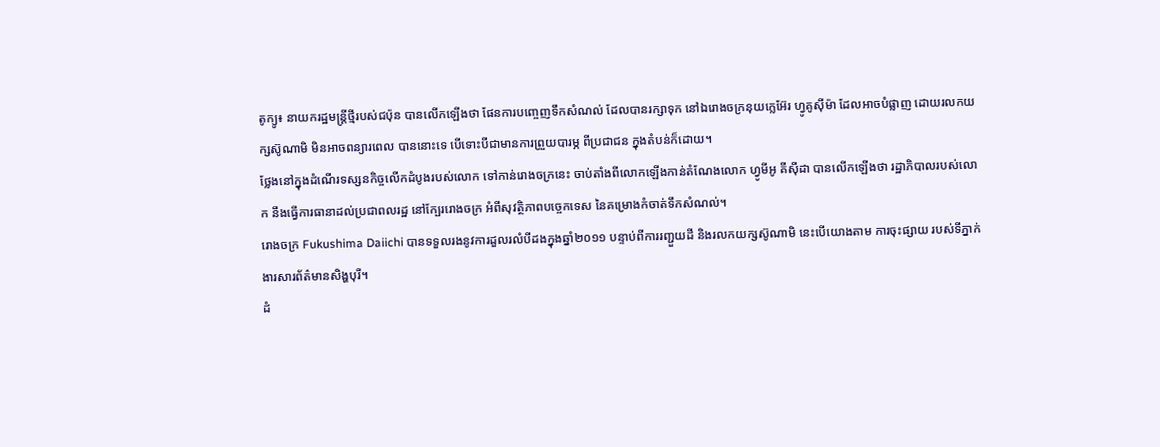តូក្យូ៖ នាយករដ្ឋមន្រ្តីថ្មីរបស់ជប៉ុន បានលើកឡើងថា ផែនការបញ្ចេញទឹកសំណល់ ដែលបានរក្សាទុក នៅឯរោងចក្រនុយក្លេអ៊ែរ ហ្វូគូស៊ីម៉ា ដែលអាចបំផ្លាញ ដោយរលកយក្សស៊ូណាមិ មិនអាចពន្យារពេល បាននោះទេ បើទោះបីជាមានការព្រួយបារម្ភ ពីប្រជាជន ក្នុងតំបន់ក៏ដោយ។
ថ្លែងនៅក្នុងដំណើរទស្សនកិច្ចលើកដំបូងរបស់លោក ទៅកាន់រោងចក្រនេះ ចាប់តាំងពីលោកឡើងកាន់តំណែងលោក ហ្វូមីអូ គីស៊ីដា បានលើកឡើងថា រដ្ឋាភិបាលរបស់លោក នឹងធ្វើការធានាដល់ប្រជាពលរដ្ឋ នៅក្បែររោងចក្រ អំពីសុវត្ថិភាពបច្ចេកទេស នៃគម្រោងកំចាត់ទឹកសំណល់។
រោងចក្រ Fukushima Daiichi បានទទួលរងនូវការដួលរលំបីដងក្នុងឆ្នាំ២០១១ បន្ទាប់ពីការរញ្ជួយដី និងរលកយក្សស៊ូណាមិ នេះបើយោងតាម ការចុះផ្សាយ របស់ទីភ្នាក់ងារសារព័ត៌មានសិង្ហបុរី។
ដំ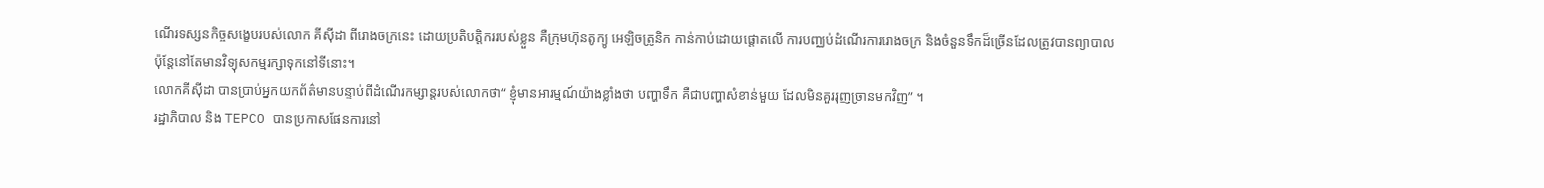ណើរទស្សនកិច្ចសង្ខេបរបស់លោក គីស៊ីដា ពីរោងចក្រនេះ ដោយប្រតិបត្តិកររបស់ខ្លួន គឺក្រុមហ៊ុនតូក្យូ អេឡិចត្រូនិក កាន់កាប់ដោយផ្តោតលើ ការបញ្ឈប់ដំណើរការរោងចក្រ និងចំនួនទឹកដ៏ច្រើនដែលត្រូវបានព្យាបាល ប៉ុន្តែនៅតែមានវិទ្យុសកម្មរក្សាទុកនៅទីនោះ។
លោកគីស៊ីដា បានប្រាប់អ្នកយកព័ត៌មានបន្ទាប់ពីដំណើរកម្សាន្តរបស់លោកថា“ ខ្ញុំមានអារម្មណ៍យ៉ាងខ្លាំងថា បញ្ហាទឹក គឺជាបញ្ហាសំខាន់មួយ ដែលមិនគួររុញច្រានមកវិញ” ។
រដ្ឋាភិបាល និង TEPCO បានប្រកាសផែនការនៅ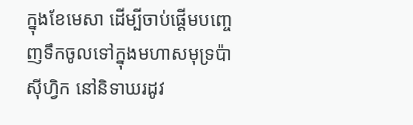ក្នុងខែមេសា ដើម្បីចាប់ផ្តើមបញ្ចេញទឹកចូលទៅក្នុងមហាសមុទ្រប៉ាស៊ីហ្វិក នៅនិទាឃរដូវ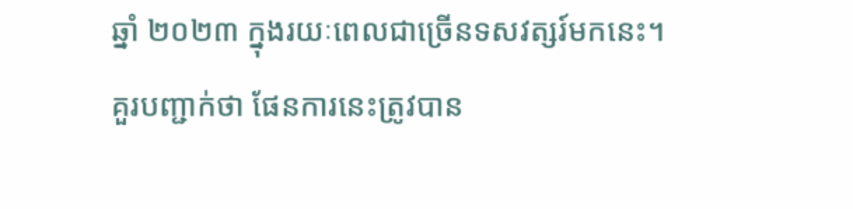ឆ្នាំ ២០២៣ ក្នុងរយៈពេលជាច្រើនទសវត្សរ៍មកនេះ។
គួរបញ្ជាក់ថា ផែនការនេះត្រូវបាន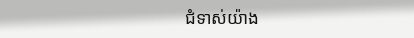ជំទាស់យ៉ាង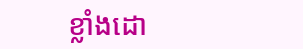ខ្លាំងដោ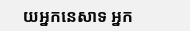យអ្នកនេសាទ អ្នក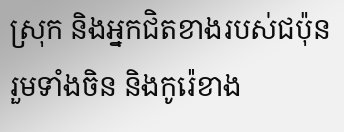ស្រុក និងអ្នកជិតខាងរបស់ជប៉ុនរួមទាំងចិន និងកូរ៉េខាង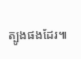ត្បូងផងដែរ៕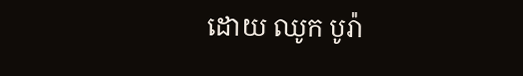ដោយ ឈូក បូរ៉ា